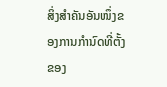ສິ່ງສຳຄັນອັນໜຶ່ງຂອງການກຳນົດທີ່ຕັ້ງຂອງ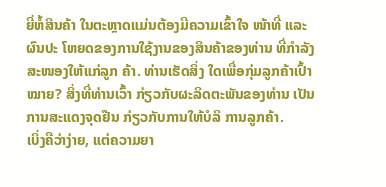ຍີ່ຫໍ້ສິນຄ້າ ໃນຕະຫຼາດແມ່ນຕ້ອງມີຄວາມເຂົ້າໃຈ ໜ້າທີ່ ແລະ ຜົນປະ ໂຫຍດຂອງການໃຊ້ງານຂອງສິນຄ້າຂອງທ່ານ ທີ່ກຳລັງສະໜອງໃຫ້ແກ່ລູກ ຄ້າ. ທ່ານເຮັດສິ່ງ ໃດເພື່ອກຸ່ມລູກຄ້າເປົ້າ ໝາຍ? ສິ່ງທີ່ທ່ານເວົ້າ ກ່ຽວກັບຜະລິດຕະພັນຂອງທ່ານ ເປັນການສະແດງຈຸດຢືນ ກ່ຽວກັບການໃຫ້ບໍລິ ການລູກຄ້າ.
ເບິ່ງຄືວ່າງ່າຍ, ແຕ່ຄວາມຍາ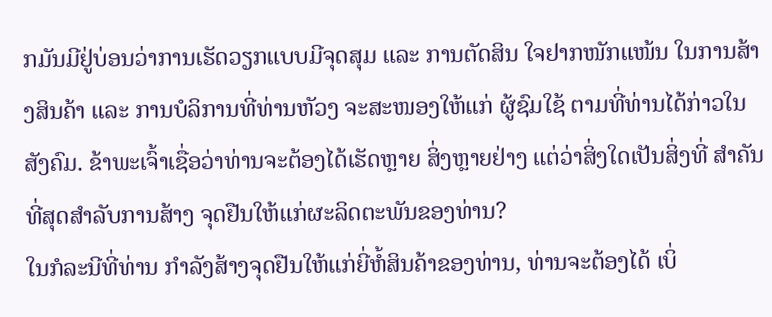ກມັນມີຢູ່ບ່ອນວ່າການເຮັດວຽກແບບມີຈຸດສຸມ ແລະ ການຕັດສິນ ໃຈຢາກໜັກແໜ້ນ ໃນການສ້າງສິນຄ້າ ແລະ ການບໍລິການທີ່ທ່ານຫັວງ ຈະສະໜອງໃຫ້ແກ່ ຜູ້ຊົມໃຊ້ ຕາມທີ່ທ່ານໄດ້ກ່າວໃນສັງຄົມ. ຂ້າພະເຈົ້າເຊື່ອວ່າທ່ານຈະຕ້ອງໄດ້ເຮັດຫຼາຍ ສິ່ງຫຼາຍຢ່າງ ແຕ່ວ່າສິ່ງໃດເປັນສິ່ງທີ່ ສຳຄັນທີ່ສຸດສຳລັບການສ້າງ ຈຸດຢືນໃຫ້ແກ່ຜະລິດຕະພັນຂອງທ່ານ?
ໃນກໍລະນີທີ່ທ່ານ ກຳລັງສ້າງຈຸດຢືນໃຫ້ແກ່ຍີ່ຫໍ້ສິນຄ້າຂອງທ່ານ, ທ່ານຈະຕ້ອງໄດ້ ເບິ່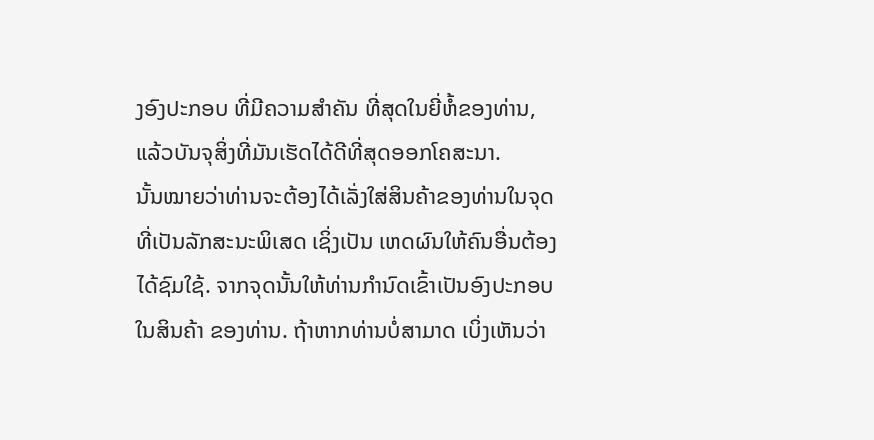ງອົງປະກອບ ທີ່ມີຄວາມສຳຄັນ ທີ່ສຸດໃນຍີ່ຫໍ້ຂອງທ່ານ, ແລ້ວບັນຈຸສິ່ງທີ່ມັນເຮັດໄດ້ດີທີ່ສຸດອອກໂຄສະນາ.
ນັ້ນໝາຍວ່າທ່ານຈະຕ້ອງໄດ້ເລັ່ງໃສ່ສິນຄ້າຂອງທ່ານໃນຈຸດ ທີ່ເປັນລັກສະນະພິເສດ ເຊິ່ງເປັນ ເຫດຜົນໃຫ້ຄົນອື່ນຕ້ອງ ໄດ້ຊົມໃຊ້. ຈາກຈຸດນັ້ນໃຫ້ທ່ານກຳນົດເຂົ້າເປັນອົງປະກອບ ໃນສິນຄ້າ ຂອງທ່ານ. ຖ້າຫາກທ່ານບໍ່ສາມາດ ເບິ່ງເຫັນວ່າ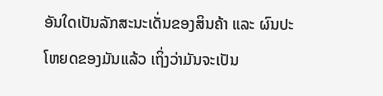ອັນໃດເປັນລັກສະນະເດັ່ນຂອງສິນຄ້າ ແລະ ຜົນປະໂຫຍດຂອງມັນແລ້ວ ເຖິ່ງວ່າມັນຈະເປັນ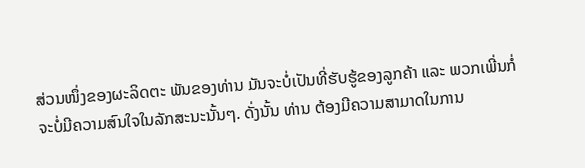ສ່ວນໜຶ່ງຂອງຜະລິດຕະ ພັນຂອງທ່ານ ມັນຈະບໍ່ເປັນທີ່ຮັບຮູ້ຂອງລູກຄ້າ ແລະ ພວກເພີ່ນກໍ່ຈະບໍ່ມີຄວາມສົນໃຈໃນລັກສະນະນັ້ນໆ. ດັ່ງນັ້ນ ທ່ານ ຕ້ອງມີຄວາມສາມາດໃນການ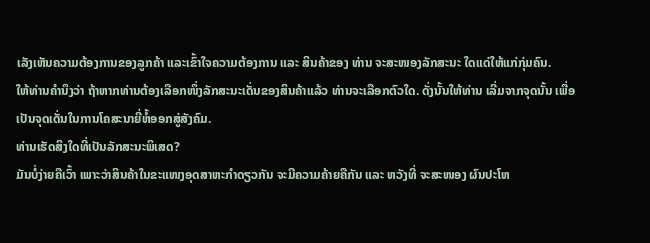ເລັງເຫັນຄວາມຕ້ອງການຂອງລູກຄ້າ ແລະເຂົ້າໃຈຄວາມຕ້ອງການ ແລະ ສິນຄ້າຂອງ ທ່ານ ຈະສະໜອງລັກສະນະ ໃດແດ່ໃຫ້ແກ່ກຸ່ມຄົນ.
ໃຫ້ທ່ານຄຳນຶງວ່າ ຖ້າຫາກທ່ານຕ້ອງເລືອກໜຶ່ງລັກສະນະເດັ່ນຂອງສິນຄ້າແລ້ວ ທ່ານຈະເລືອກຕົວໃດ. ດັ່ງນັ້ນໃຫ້ທ່ານ ເລີ່ມຈາກຈຸດນັ້ນ ເພື່ອເປັນຈຸດເດັ່ນໃນການໂຄສະນາຍີ່ຫໍ້ອອກສູ່ສັງຄົມ.
ທ່ານເຮັດສິງໃດທີ່ເປັນລັກສະນະພິເສດ?
ມັນບໍ່ງ່າຍຄືເວົ້າ ເພາະວ່າສິນຄ້າໃນຂະແໜງອຸດສາຫະກຳດຽວກັນ ຈະມີຄວາມຄ້າຍຄືກັນ ແລະ ຫວັງທີ່ ຈະສະໜອງ ຜົນປະໂຫ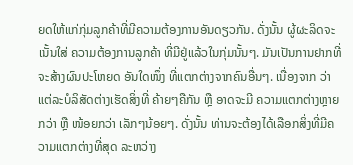ຍດໃຫ້ແກ່ກຸ່ມລູກຄ້າທີ່ມີຄວາມຕ້ອງການອັນດຽວກັນ. ດັ່ງນັ້ນ ຜູ້ຜະລິດຈະເນັ້ນໃສ່ ຄວາມຕ້ອງການລູກຄ້າ ທີ່ມີຢູ່ແລ້ວໃນກຸ່ມນັ້ນໆ. ມັນເປັນການຢາກທີ່ຈະສ້າງຜົນປະໂຫຍດ ອັນໃດໜຶ່ງ ທີ່ແຕກຕ່າງຈາກຄົນອື່ນໆ. ເນື່ອງຈາກ ວ່າແຕ່ລະບໍລິສັດຕ່າງເຮັດສິ່ງທີ່ ຄ້າຍໆຄືກັນ ຫຼື ອາດຈະມີ ຄວາມແຕກຕ່າງຫຼາຍກວ່າ ຫຼື ໜ້ອຍກວ່າ ເລັກໆນ້ອຍໆ. ດັ່ງນັ້ນ ທ່ານຈະຕ້ອງໄດ້ເລືອກສິ່ງທີ່ມີຄວາມແຕກຕ່າງທີ່ສຸດ ລະຫວ່າງ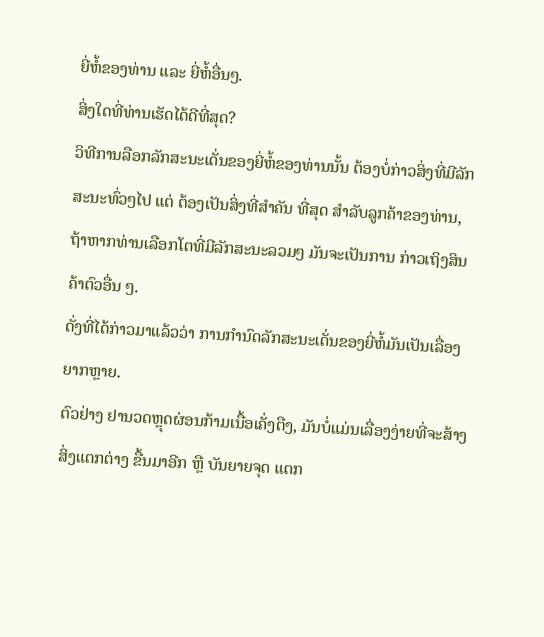ຍີ່ຫໍ້ຂອງທ່ານ ແລະ ຍີ່ຫໍ້ອື່ນໆ.
ສິ່ງໃດທີ່ທ່ານເຮັດໄດ້ດີທີ່ສຸດ?
ວິທີການລືອກລັກສະນະເດັ່ນຂອງຍີ່ຫໍ້ຂອງທ່ານນັ້ນ ຕ້ອງບໍ່ກ່າວສິ່ງທີ່ມີລັກສະນະທົ່ວໆໄປ ແຕ່ ຕ້ອງເປັນສິ່ງທີ່ສຳຄັນ ທີ່ສຸດ ສຳລັບລູກຄ້າຂອງທ່ານ, ຖ້າຫາກທ່ານເລືອກໂຕທີ່ມີລັກສະນະລວມໆ ມັນຈະເປັນການ ກ່າວເຖິງສິນຄ້າຕົວອື່ນ ໆ.
ດັ່ງທີ່ໄດ້ກ່າວມາແລ້ວວ່າ ການກຳນົດລັກສະນະເດັ່ນຂອງຍີ່ຫໍ້ມັນເປັນເລື່ອງຍາກຫຼາຍ.
ຕົວຢ່າງ ຢານວດຫຼຸດຜ່ອນກ້າມເນື້ອເຄັ່ງຕືງ, ມັນບໍ່ແມ່ນເລື່ອງງ່າຍທີ່ຈະສ້າງສິ່ງແຕກຕ່າງ ຂື້ນມາອີກ ຫຼື ບັນຍາຍຈຸດ ແຕກ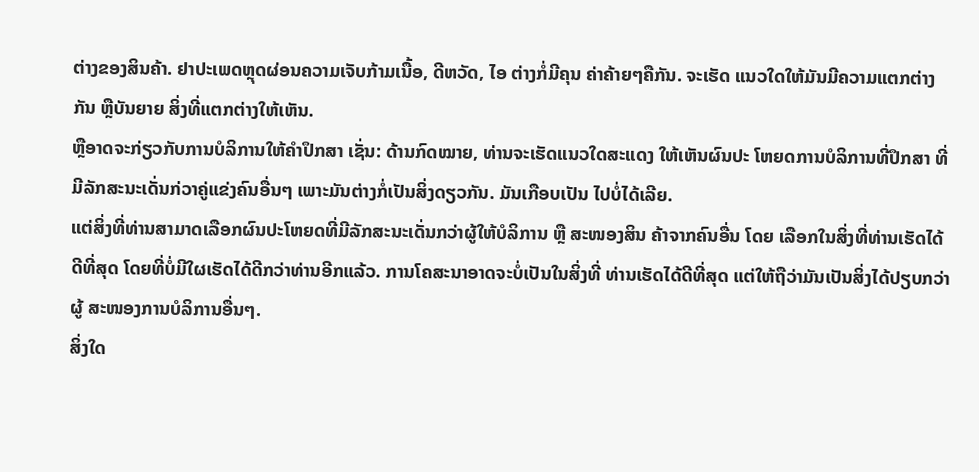ຕ່າງຂອງສິນຄ້າ. ຢາປະເພດຫຼຸດຜ່ອນຄວາມເຈັບກ້າມເນື້ອ, ດີຫວັດ, ໄອ ຕ່າງກໍ່ມີຄຸນ ຄ່າຄ້າຍໆຄືກັນ. ຈະເຮັດ ແນວໃດໃຫ້ມັນມີຄວາມແຕກຕ່າງກັນ ຫຼືບັນຍາຍ ສິ່ງທີ່ແຕກຕ່າງໃຫ້ເຫັນ.
ຫຼືອາດຈະກ່ຽວກັບການບໍລິການໃຫ້ຄຳປຶກສາ ເຊັ່ນ: ດ້ານກົດໝາຍ, ທ່ານຈະເຮັດແນວໃດສະແດງ ໃຫ້ເຫັນຜົນປະ ໂຫຍດການບໍລິການທີ່ປຶກສາ ທີ່ມີລັກສະນະເດັ່ນກ່ວາຄູ່ແຂ່ງຄົນອື່ນໆ ເພາະມັນຕ່າງກໍ່ເປັນສິ່ງດຽວກັນ. ມັນເກືອບເປັນ ໄປບໍ່ໄດ້ເລີຍ.
ແຕ່ສິ່ງທີ່ທ່ານສາມາດເລືອກຜົນປະໂຫຍດທີ່ມີລັກສະນະເດັ່ນກວ່າຜູ້ໃຫ້ບໍລິການ ຫຼື ສະໜອງສິນ ຄ້າຈາກຄົນອື່ນ ໂດຍ ເລືອກໃນສິ່ງທີ່ທ່ານເຮັດໄດ້ດີທີ່ສຸດ ໂດຍທີ່ບໍ່ມີໃຜເຮັດໄດ້ດີກວ່າທ່ານອີກແລ້ວ. ການໂຄສະນາອາດຈະບໍ່ເປັນໃນສິ່ງທີ່ ທ່ານເຮັດໄດ້ດີທີ່ສຸດ ແຕ່ໃຫ້ຖືວ່າມັນເປັນສິ່ງໄດ້ປຽບກວ່າຜູ້ ສະໜອງການບໍລິການອື່ນໆ.
ສິ່ງໃດ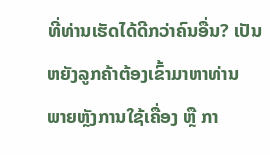ທີ່ທ່ານເຮັດໄດ້ດີກວ່າຄົນອື່ນ? ເປັນຫຍັງລູກຄ້າຕ້ອງເຂົ້າມາຫາທ່ານ ພາຍຫຼັງການໃຊ້ເຄື່ອງ ຫຼື ກາ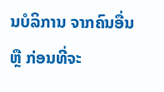ນບໍລິການ ຈາກຄົນອື່ນ ຫຼື ກ່ອນທີ່ຈະ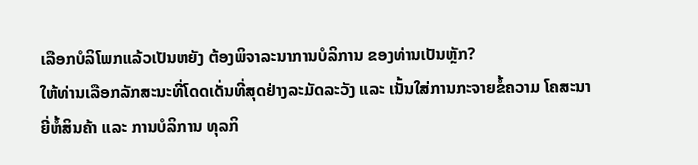ເລືອກບໍລິໂພກແລ້ວເປັນຫຍັງ ຕ້ອງພິຈາລະນາການບໍລິການ ຂອງທ່ານເປັນຫຼັກ?
ໃຫ້ທ່ານເລືອກລັກສະນະທີ່ໂດດເດັ່ນທີ່ສຸດຢ່າງລະມັດລະວັງ ແລະ ເນັ້ນໃສ່ການກະຈາຍຂໍ້ຄວາມ ໂຄສະນາຍີ່ຫໍ້ສິນຄ້າ ແລະ ການບໍລິການ ທຸລກິ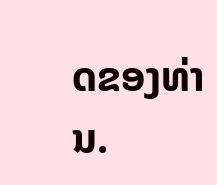ດຂອງທ່ານ.